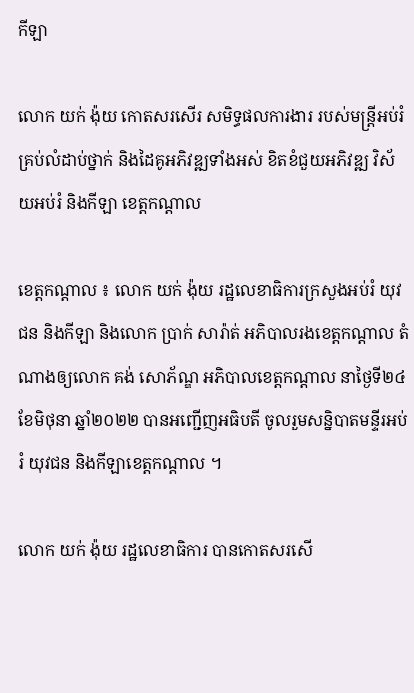កីឡា

លោក យក់ ង៉ុយ កោតសរសើរ សមិទ្ធផលការងារ របស់មន្ត្រីអប់រំគ្រប់លំដាប់ថ្នាក់ និងដៃគូអភិវឌ្ឍទាំងអស់ ខិតខំជួយអភិវឌ្ឍ វិស័យអប់រំ និងកីឡា ខេត្តកណ្តាល

ខេត្តកណ្ដាល ៖ លោក យក់ ង៉ុយ រដ្ឋលេខាធិការក្រសួងអប់រំ យុវជន និងកីឡា និងលោក ប្រាក់ សារ៉ាត់ អភិបាលរងខេត្តកណ្តាល តំណាងឲ្យលោក គង់ សោភ័ណ្ឌ អភិបាលខេត្តកណ្តាល នាថ្ងៃទី២៤ ខែមិថុនា ឆ្នាំ២០២២ បានអញ្ជើញអធិបតី ចូលរួមសន្និបាតមន្ទីរអប់រំ យុវជន និងកីឡាខេត្តកណ្តាល ។

លោក យក់ ង៉ុយ រដ្ឋលេខាធិការ បានកោតសរសើ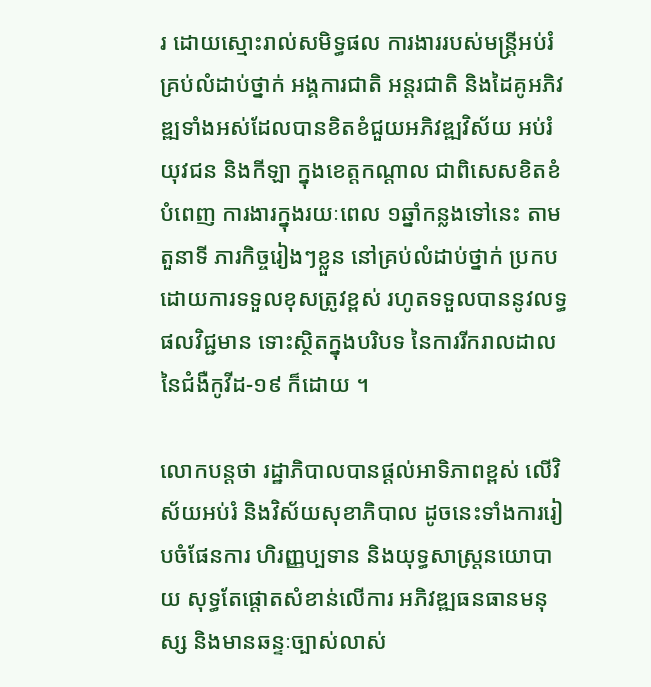រ ដោយស្មោះរាល់សមិទ្ធផល ការងាររបស់មន្ត្រីអប់រំ គ្រប់លំដាប់ថ្នាក់ អង្គការជាតិ អន្តរជាតិ និងដៃគូអភិវឌ្ឍទាំងអស់ដែលបានខិតខំជួយអភិវឌ្ឍវិស័យ អប់រំ យុវជន និងកីឡា ក្នុងខេត្តកណ្តាល ជាពិសេសខិតខំបំពេញ ការងារក្នុងរយៈពេល ១ឆ្នាំកន្លងទៅនេះ តាមតួនាទី ភារកិច្ចរៀងៗខ្លួន នៅគ្រប់លំដាប់ថ្នាក់ ប្រកបដោយការទទួលខុសត្រូវខ្ពស់ រហូតទទួលបាននូវលទ្ធផលវិជ្ជមាន ទោះស្ថិតក្នុងបរិបទ នៃការរីករាលដាលនៃជំងឺកូវីដ-១៩ ក៏ដោយ ។

លោកបន្តថា រដ្ឋាភិបាលបានផ្ដល់អាទិភាពខ្ពស់ លើវិស័យអប់រំ និងវិស័យសុខាភិបាល ដូចនេះទាំងការរៀបចំផែនការ ហិរញ្ញប្បទាន និងយុទ្ធសាស្ត្រនយោបាយ សុទ្ធតែផ្ដោតសំខាន់លើការ អភិវឌ្ឍធនធានមនុស្ស និងមានឆន្ទៈច្បាស់លាស់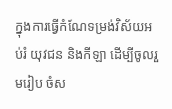ក្នុងការធ្វើកំណែទម្រង់វិស័យអប់រំ យុវជន និងកីឡា ដើម្បីចូលរួមរៀប ចំស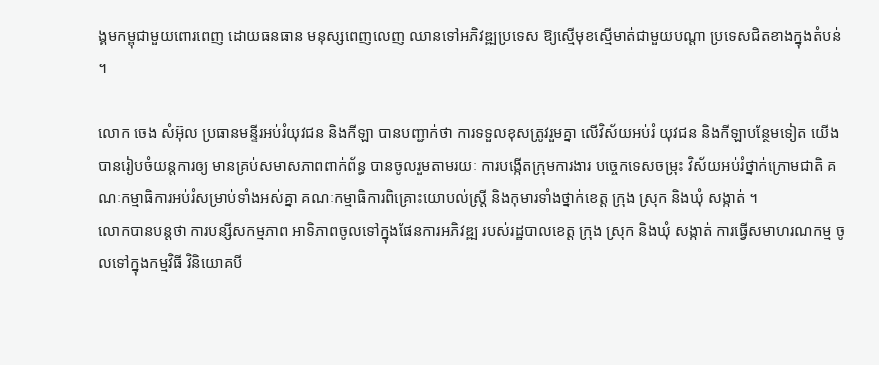ង្គមកម្ពុជាមួយពោរពេញ ដោយធនធាន មនុស្សពេញលេញ ឈានទៅអភិវឌ្ឍប្រទេស ឱ្យស្មើមុខស្មើមាត់ជាមួយបណ្ដា ប្រទេសជិតខាងក្នុងតំបន់ ។

លោក ចេង សំអ៊ុល ប្រធានមន្ទីរអប់រំយុវជន និងកីឡា បានបញ្ជាក់ថា ការទទួលខុសត្រូវរួមគ្នា លើវិស័យអប់រំ យុវជន និងកីឡាបន្ថែមទៀត យើងបានរៀបចំយន្តការឲ្យ មានគ្រប់សមាសភាពពាក់ព័ន្ធ បានចូលរួមតាមរយៈ ការបង្កើតក្រុមការងារ បច្ចេកទេសចម្រុះ វិស័យអប់រំថ្នាក់ក្រោមជាតិ គណៈកម្មាធិការអប់រំសម្រាប់ទាំងអស់គ្នា គណៈកម្មាធិការពិគ្រោះយោបល់ស្ត្រី និងកុមារទាំងថ្នាក់ខេត្ត ក្រុង ស្រុក និងឃុំ សង្កាត់ ។
លោកបានបន្តថា ការបន្សីសកម្មភាព អាទិភាពចូលទៅក្នុងផែនការអភិវឌ្ឍ របស់រដ្ឋបាលខេត្ត ក្រុង ស្រុក និងឃុំ សង្កាត់ ការធ្វើសមាហរណកម្ម ចូលទៅក្នុងកម្មវិធី វិនិយោគបី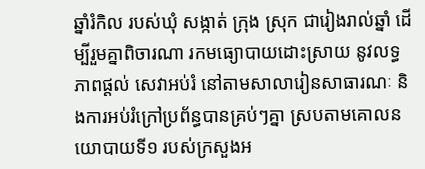ឆ្នាំរំកិល របស់ឃុំ សង្កាត់ ក្រុង ស្រុក ជារៀងរាល់ឆ្នាំ ដើម្បីរួមគ្នាពិចារណា រកមធ្យោបាយដោះស្រាយ នូវលទ្ធភាពផ្ដល់ សេវាអប់រំ នៅតាមសាលារៀនសាធារណៈ និងការអប់រំក្រៅប្រព័ន្ធបានគ្រប់ៗគ្នា ស្របតាមគោលនយោបាយទី១ របស់ក្រសួងអ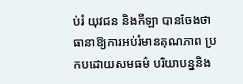ប់រំ យុវជន និងកីឡា បានចែងថា ធានាឱ្យការអប់រំមានគុណភាព ប្រកបដោយសមធម៌ បរិយាបន្ននិង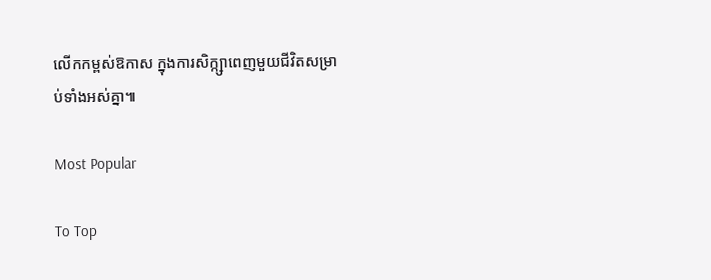លើកកម្ពស់ឱកាស ក្នុងការសិក្ក្សាពេញមួយជីវិតសម្រាប់ទាំងអស់គ្នា៕

Most Popular

To Top